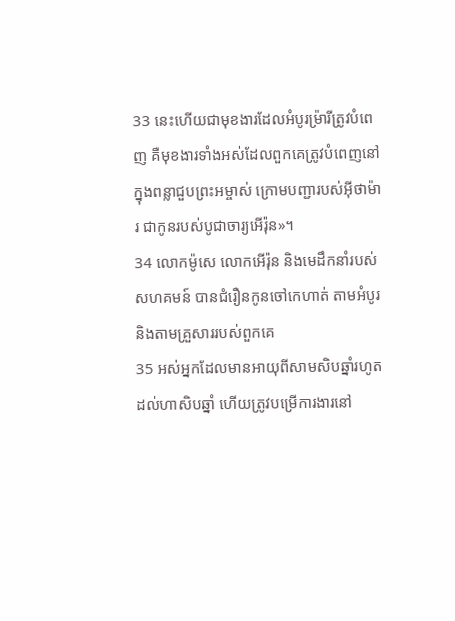33 នេះហើយជាមុខងារដែលអំបូរម៉្រារីត្រូវបំពេញ គឺមុខងារទាំងអស់ដែលពួកគេត្រូវបំពេញនៅក្នុងពន្លាជួបព្រះអម្ចាស់ ក្រោមបញ្ជារបស់អ៊ីថាម៉ារ ជាកូនរបស់បូជាចារ្យអើរ៉ុន»។
34 លោកម៉ូសេ លោកអើរ៉ុន និងមេដឹកនាំរបស់សហគមន៍ បានជំរឿនកូនចៅកេហាត់ តាមអំបូរ និងតាមគ្រួសាររបស់ពួកគេ
35 អស់អ្នកដែលមានអាយុពីសាមសិបឆ្នាំរហូតដល់ហាសិបឆ្នាំ ហើយត្រូវបម្រើការងារនៅ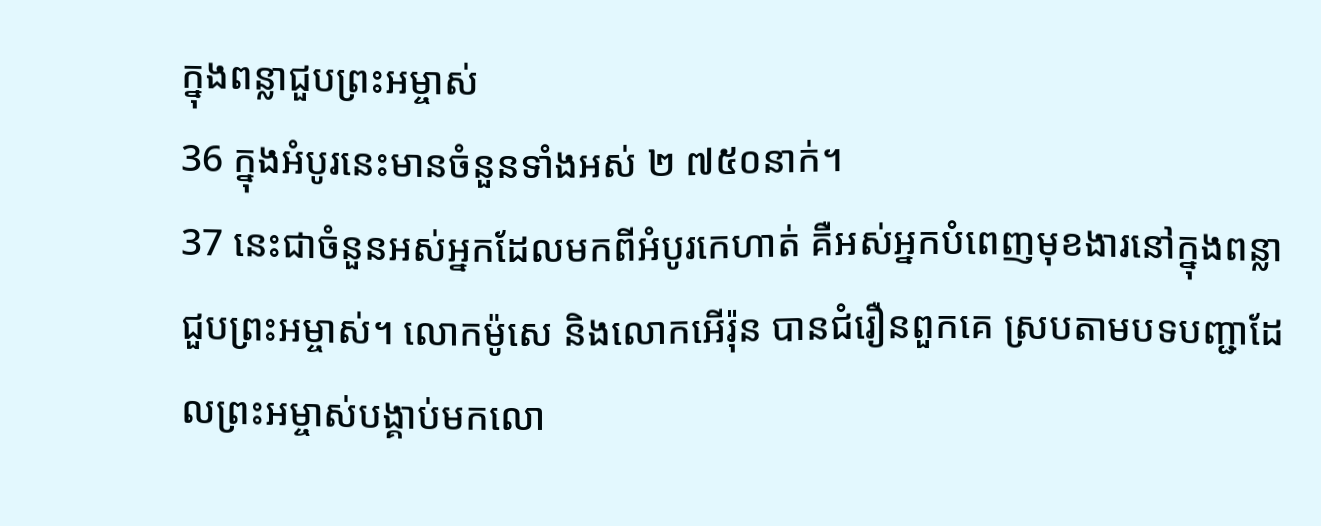ក្នុងពន្លាជួបព្រះអម្ចាស់
36 ក្នុងអំបូរនេះមានចំនួនទាំងអស់ ២ ៧៥០នាក់។
37 នេះជាចំនួនអស់អ្នកដែលមកពីអំបូរកេហាត់ គឺអស់អ្នកបំពេញមុខងារនៅក្នុងពន្លាជួបព្រះអម្ចាស់។ លោកម៉ូសេ និងលោកអើរ៉ុន បានជំរឿនពួកគេ ស្របតាមបទបញ្ជាដែលព្រះអម្ចាស់បង្គាប់មកលោ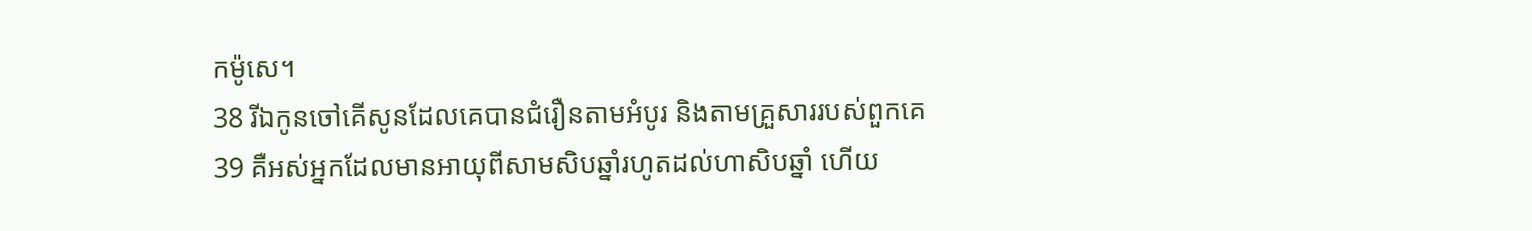កម៉ូសេ។
38 រីឯកូនចៅគើសូនដែលគេបានជំរឿនតាមអំបូរ និងតាមគ្រួសាររបស់ពួកគេ
39 គឺអស់អ្នកដែលមានអាយុពីសាមសិបឆ្នាំរហូតដល់ហាសិបឆ្នាំ ហើយ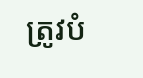ត្រូវបំ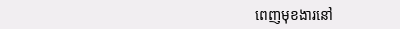ពេញមុខងារនៅ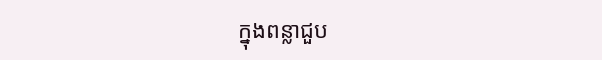ក្នុងពន្លាជួប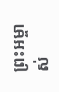ព្រះអម្ចាស់